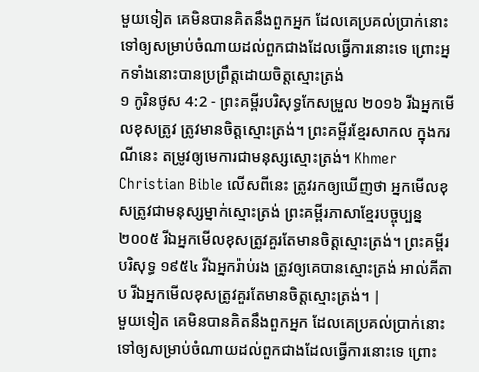មួយទៀត គេមិនបានគិតនឹងពួកអ្នក ដែលគេប្រគល់ប្រាក់នោះទៅឲ្យសម្រាប់ចំណាយដល់ពួកជាងដែលធ្វើការនោះទេ ព្រោះអ្នកទាំងនោះបានប្រព្រឹត្តដោយចិត្តស្មោះត្រង់
១ កូរិនថូស 4:2 - ព្រះគម្ពីរបរិសុទ្ធកែសម្រួល ២០១៦ រីឯអ្នកមើលខុសត្រូវ ត្រូវមានចិត្តស្មោះត្រង់។ ព្រះគម្ពីរខ្មែរសាកល ក្នុងករណីនេះ តម្រូវឲ្យមេការជាមនុស្សស្មោះត្រង់។ Khmer Christian Bible លើសពីនេះ ត្រូវរកឲ្យឃើញថា អ្នកមើលខុសត្រូវជាមនុស្សម្នាក់ស្មោះត្រង់ ព្រះគម្ពីរភាសាខ្មែរបច្ចុប្បន្ន ២០០៥ រីឯអ្នកមើលខុសត្រូវគួរតែមានចិត្តស្មោះត្រង់។ ព្រះគម្ពីរបរិសុទ្ធ ១៩៥៤ រីឯអ្នករ៉ាប់រង ត្រូវឲ្យគេបានស្មោះត្រង់ អាល់គីតាប រីឯអ្នកមើលខុសត្រូវគួរតែមានចិត្ដស្មោះត្រង់។ |
មួយទៀត គេមិនបានគិតនឹងពួកអ្នក ដែលគេប្រគល់ប្រាក់នោះទៅឲ្យសម្រាប់ចំណាយដល់ពួកជាងដែលធ្វើការនោះទេ ព្រោះ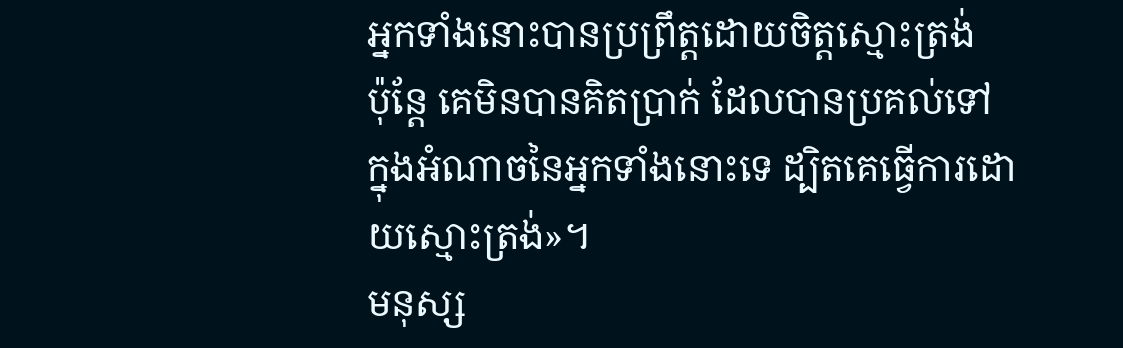អ្នកទាំងនោះបានប្រព្រឹត្តដោយចិត្តស្មោះត្រង់
ប៉ុន្តែ គេមិនបានគិតប្រាក់ ដែលបានប្រគល់ទៅក្នុងអំណាចនៃអ្នកទាំងនោះទេ ដ្បិតគេធ្វើការដោយស្មោះត្រង់»។
មនុស្ស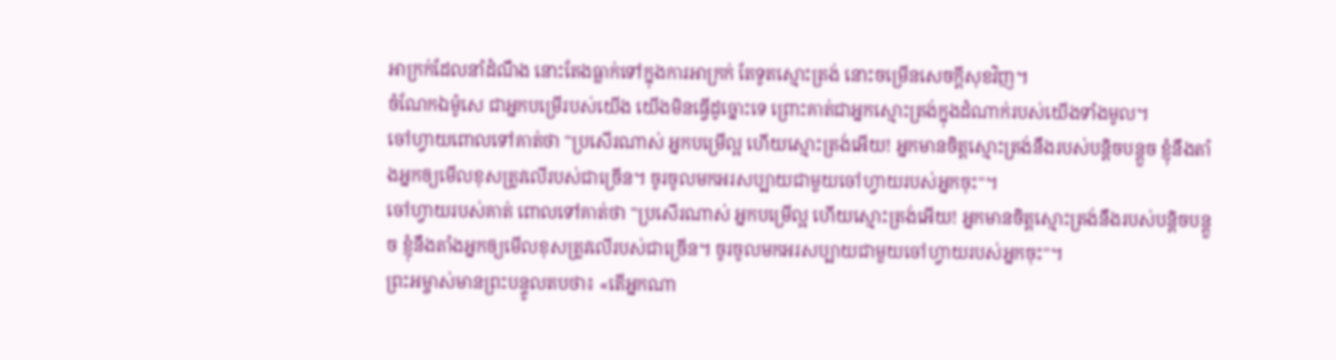អាក្រក់ដែលនាំដំណឹង នោះតែងធ្លាក់ទៅក្នុងការអាក្រក់ តែទូតស្មោះត្រង់ នោះចម្រើនសេចក្ដីសុខវិញ។
ចំណែកឯម៉ូសេ ជាអ្នកបម្រើរបស់យើង យើងមិនធ្វើដូច្នោះទេ ព្រោះគាត់ជាអ្នកស្មោះត្រង់ក្នុងដំណាក់របស់យើងទាំងមូល។
ចៅហ្វាយពោលទៅគាត់ថា "ប្រសើរណាស់ អ្នកបម្រើល្អ ហើយស្មោះត្រង់អើយ! អ្នកមានចិត្តស្មោះត្រង់នឹងរបស់បន្តិចបន្តួច ខ្ញុំនឹងតាំងអ្នកឲ្យមើលខុសត្រូវលើរបស់ជាច្រើន។ ចូរចូលមកអរសប្បាយជាមួយចៅហ្វាយរបស់អ្នកចុះ"។
ចៅហ្វាយរបស់គាត់ ពោលទៅគាត់ថា "ប្រសើរណាស់ អ្នកបម្រើល្អ ហើយស្មោះត្រង់អើយ! អ្នកមានចិត្តស្មោះត្រង់នឹងរបស់បន្តិចបន្តួច ខ្ញុំនឹងតាំងអ្នកឲ្យមើលខុសត្រូវលើរបស់ជាច្រើន។ ចូរចូលមកអរសប្បាយជាមួយចៅហ្វាយរបស់អ្នកចុះ"។
ព្រះអម្ចាស់មានព្រះបន្ទូលតបថា៖ «តើអ្នកណា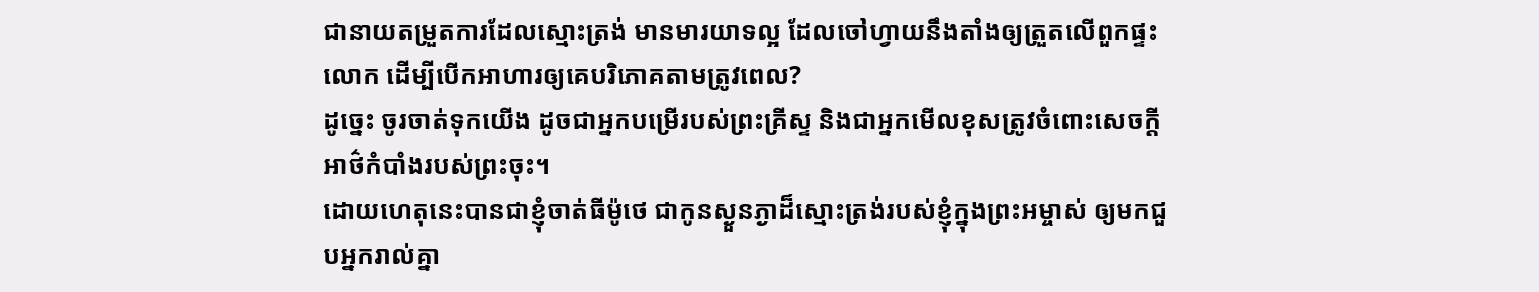ជានាយតម្រួតការដែលស្មោះត្រង់ មានមារយាទល្អ ដែលចៅហ្វាយនឹងតាំងឲ្យត្រួតលើពួកផ្ទះលោក ដើម្បីបើកអាហារឲ្យគេបរិភោគតាមត្រូវពេល?
ដូច្នេះ ចូរចាត់ទុកយើង ដូចជាអ្នកបម្រើរបស់ព្រះគ្រីស្ទ និងជាអ្នកមើលខុសត្រូវចំពោះសេចក្តីអាថ៌កំបាំងរបស់ព្រះចុះ។
ដោយហេតុនេះបានជាខ្ញុំចាត់ធីម៉ូថេ ជាកូនស្ងួនភ្ងាដ៏ស្មោះត្រង់របស់ខ្ញុំក្នុងព្រះអម្ចាស់ ឲ្យមកជួបអ្នករាល់គ្នា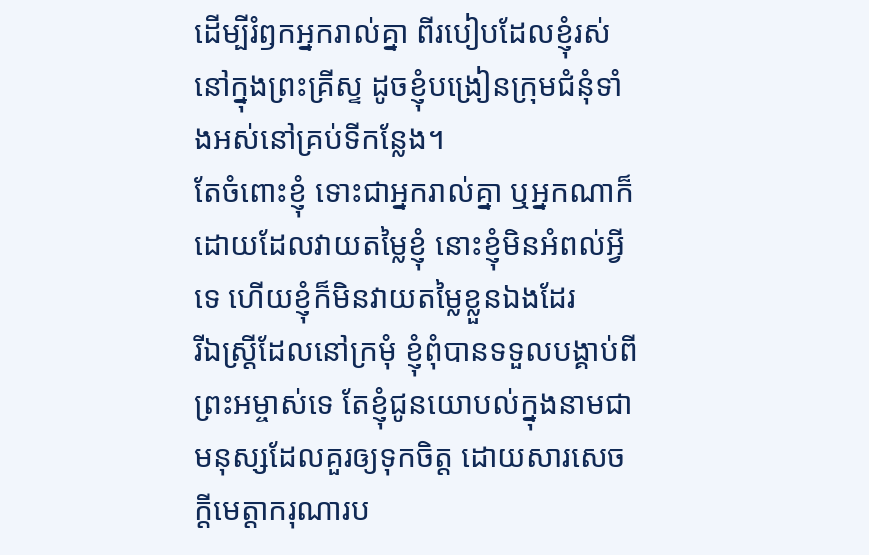ដើម្បីរំឭកអ្នករាល់គ្នា ពីរបៀបដែលខ្ញុំរស់នៅក្នុងព្រះគ្រីស្ទ ដូចខ្ញុំបង្រៀនក្រុមជំនុំទាំងអស់នៅគ្រប់ទីកន្លែង។
តែចំពោះខ្ញុំ ទោះជាអ្នករាល់គ្នា ឬអ្នកណាក៏ដោយដែលវាយតម្លៃខ្ញុំ នោះខ្ញុំមិនអំពល់អ្វីទេ ហើយខ្ញុំក៏មិនវាយតម្លៃខ្លួនឯងដែរ
រីឯស្រ្ដីដែលនៅក្រមុំ ខ្ញុំពុំបានទទួលបង្គាប់ពីព្រះអម្ចាស់ទេ តែខ្ញុំជូនយោបល់ក្នុងនាមជាមនុស្សដែលគួរឲ្យទុកចិត្ត ដោយសារសេចក្ដីមេត្តាករុណារប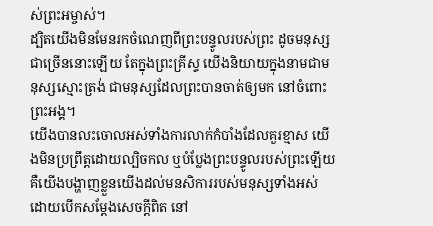ស់ព្រះអម្ចាស់។
ដ្បិតយើងមិនមែនរកចំណេញពីព្រះបន្ទូលរបស់ព្រះ ដូចមនុស្សជាច្រើននោះឡើយ តែក្នុងព្រះគ្រីស្ទ យើងនិយាយក្នុងនាមជាមនុស្សស្មោះត្រង់ ជាមនុស្សដែលព្រះបានចាត់ឲ្យមក នៅចំពោះព្រះអង្គ។
យើងបានលះចោលអស់ទាំងការលាក់កំបាំងដែលគួរខ្មាស យើងមិនប្រព្រឹត្តដោយល្បិចកល ឬបំប្លែងព្រះបន្ទូលរបស់ព្រះឡើយ គឺយើងបង្ហាញខ្លួនយើងដល់មនសិការរបស់មនុស្សទាំងអស់ ដោយបើកសម្ដែងសេចក្តីពិត នៅ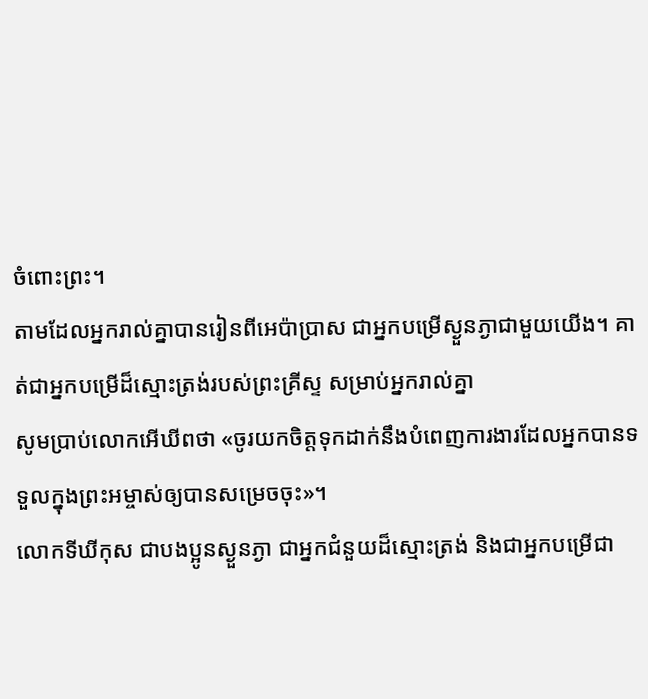ចំពោះព្រះ។
តាមដែលអ្នករាល់គ្នាបានរៀនពីអេប៉ាប្រាស ជាអ្នកបម្រើស្ងួនភ្ងាជាមួយយើង។ គាត់ជាអ្នកបម្រើដ៏ស្មោះត្រង់របស់ព្រះគ្រីស្ទ សម្រាប់អ្នករាល់គ្នា
សូមប្រាប់លោកអើឃីពថា «ចូរយកចិត្តទុកដាក់នឹងបំពេញការងារដែលអ្នកបានទទួលក្នុងព្រះអម្ចាស់ឲ្យបានសម្រេចចុះ»។
លោកទីឃីកុស ជាបងប្អូនស្ងួនភ្ងា ជាអ្នកជំនួយដ៏ស្មោះត្រង់ និងជាអ្នកបម្រើជា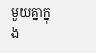មួយគ្នាក្នុង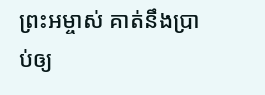ព្រះអម្ចាស់ គាត់នឹងប្រាប់ឲ្យ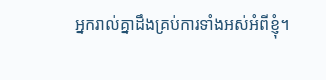អ្នករាល់គ្នាដឹងគ្រប់ការទាំងអស់អំពីខ្ញុំ។